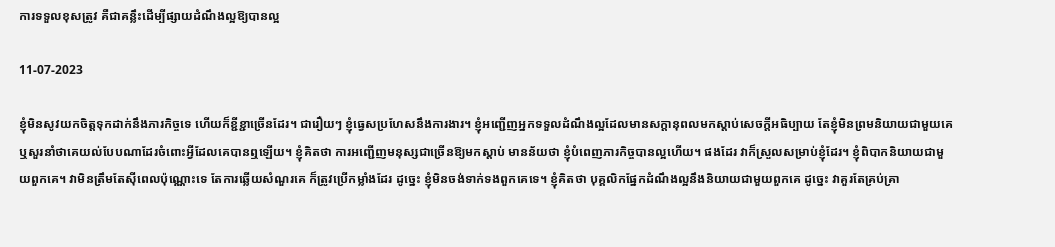ការទទួលខុសត្រូវ គឺជាគន្លឹះដើម្បីផ្សាយដំណឹងល្អឱ្យបានល្អ

11-07-2023

ខ្ញុំមិនសូវយកចិត្តទុកដាក់នឹងភារកិច្ចទេ ហើយក៏ខ្ជីខ្ជាច្រើនដែរ។ ជារឿយៗ ខ្ញុំធ្វេសប្រហែសនឹងការងារ។ ខ្ញុំអញ្ជើញអ្នកទទួលដំណឹងល្អដែលមានសក្ដានុពលមកស្ដាប់សេចក្តីអធិប្បាយ តែខ្ញុំមិនព្រមនិយាយជាមួយគេ ឬសួរនាំថាគេយល់បែបណាដែរចំពោះអ្វីដែលគេបានឮឡើយ។ ខ្ញុំគិតថា ការអញ្ជើញមនុស្សជាច្រើនឱ្យមកស្ដាប់ មានន័យថា ខ្ញុំបំពេញភារកិច្ចបានល្អហើយ។ ផងដែរ វាក៏ស្រួលសម្រាប់ខ្ញុំដែរ។ ខ្ញុំពិបាកនិយាយជាមួយពួកគេ។ វាមិនត្រឹមតែស៊ីពេលប៉ុណ្ណោះទេ តែការឆ្លើយសំណួរគេ ក៏ត្រូវប្រើកម្លាំងដែរ ដូច្នេះ ខ្ញុំមិនចង់ទាក់ទងពួកគេទេ។ ខ្ញុំគិតថា បុគ្គលិកផ្នែកដំណឹងល្អនឹងនិយាយជាមួយពួកគេ ដូច្នេះ វាគួរតែគ្រប់គ្រា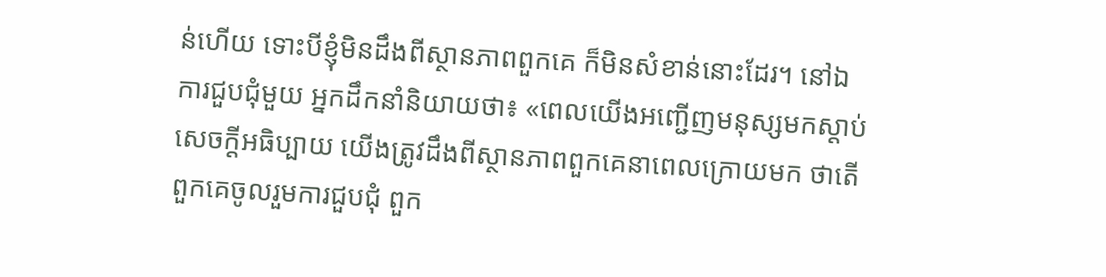ន់ហើយ ទោះបីខ្ញុំមិនដឹងពីស្ថានភាពពួកគេ ក៏មិនសំខាន់នោះដែរ។ នៅឯការជួបជុំមួយ អ្នកដឹកនាំនិយាយថា៖ «ពេលយើងអញ្ជើញមនុស្សមកស្ដាប់សេចក្តីអធិប្បាយ យើងត្រូវដឹងពីស្ថានភាពពួកគេនាពេលក្រោយមក ថាតើពួកគេចូលរួមការជួបជុំ ពួក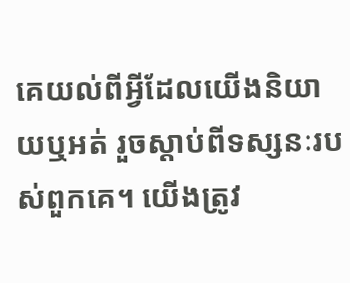គេយល់ពីអ្វីដែលយើងនិយាយឬអត់ រួចស្ដាប់ពីទស្សនៈរបស់ពួកគេ។ យើងត្រូវ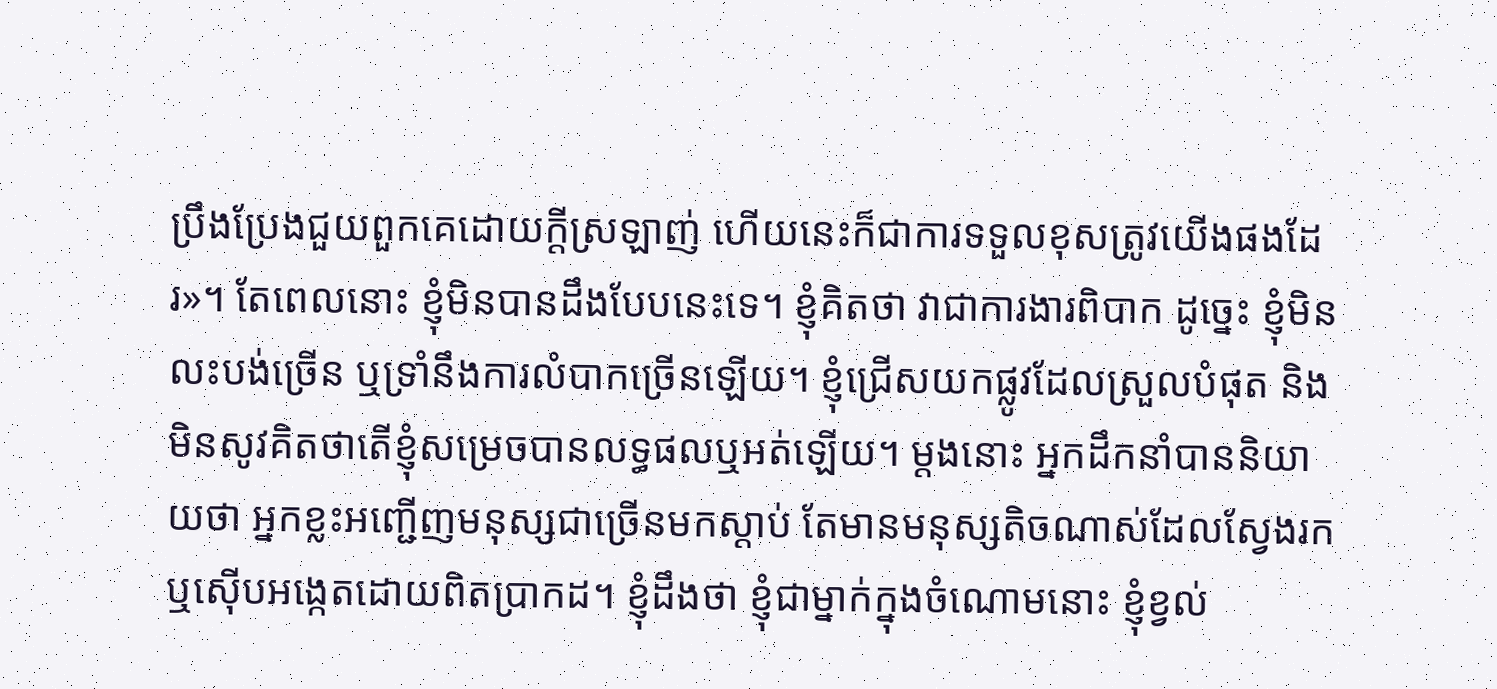ប្រឹងប្រែងជួយពួកគេដោយក្ដីស្រឡាញ់ ហើយនេះក៏ជាការទទួលខុសត្រូវយើងផងដែរ»។ តែពេលនោះ ខ្ញុំមិនបានដឹងបែបនេះទេ។ ខ្ញុំគិតថា វាជាការងារពិបាក ដូច្នេះ ខ្ញុំមិនលះបង់ច្រើន ឬទ្រាំនឹងការលំបាកច្រើនឡើយ។ ខ្ញុំជ្រើសយកផ្លូវដែលស្រួលបំផុត និងមិនសូវគិតថាតើខ្ញុំសម្រេចបានលទ្ធផលឬអត់ឡើយ។ ម្ដងនោះ អ្នកដឹកនាំបាននិយាយថា អ្នកខ្លះអញ្ជើញមនុស្សជាច្រើនមកស្ដាប់ តែមានមនុស្សតិចណាស់ដែលស្វែងរក ឬស៊ើបអង្កេតដោយពិតប្រាកដ។ ខ្ញុំដឹងថា ខ្ញុំជាម្នាក់ក្នុងចំណោមនោះ ខ្ញុំខ្វល់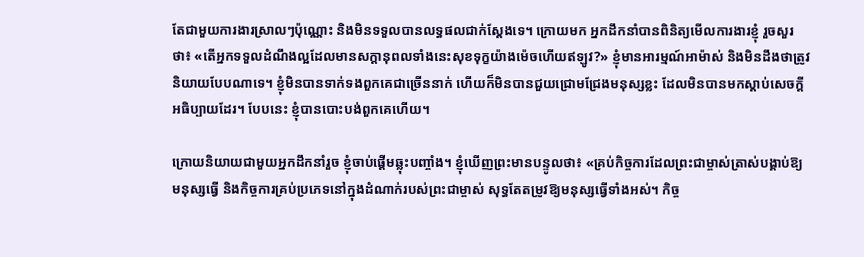តែជាមួយការងារស្រាលៗប៉ុណ្ណោះ និងមិនទទួលបានលទ្ធផលជាក់ស្ដែងទេ។ ក្រោយមក អ្នកដឹកនាំបានពិនិត្យមើលការងារខ្ញុំ រួចសួរថា៖ «តើអ្នកទទួលដំណឹងល្អដែលមានសក្ដានុពលទាំងនេះសុខទុក្ខយ៉ាងម៉េចហើយឥឡូវ?» ខ្ញុំមានអារម្មណ៍អាម៉ាស់ និងមិនដឹងថាត្រូវនិយាយបែបណាទេ។ ខ្ញុំមិនបានទាក់ទងពួកគេជាច្រើននាក់ ហើយក៏មិនបានជួយជ្រោមជ្រែងមនុស្សខ្លះ ដែលមិនបានមកស្ដាប់សេចក្តីអធិប្បាយដែរ។ បែបនេះ ខ្ញុំបានបោះបង់ពួកគេហើយ។

ក្រោយនិយាយជាមួយអ្នកដឹកនាំរួច ខ្ញុំចាប់ផ្ដើមឆ្លុះបញ្ចាំង។ ខ្ញុំឃើញព្រះមានបន្ទូលថា៖ «គ្រប់កិច្ចការដែលព្រះជាម្ចាស់ត្រាស់បង្គាប់ឱ្យមនុស្សធ្វើ និងកិច្ចការគ្រប់ប្រភេទនៅក្នុងដំណាក់របស់ព្រះជាម្ចាស់ សុទ្ធតែតម្រូវឱ្យមនុស្សធ្វើទាំងអស់។ កិច្ច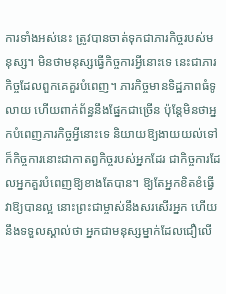ការទាំងអស់នេះ ត្រូវបានចាត់ទុកជាភារកិច្ចរបស់មនុស្ស។ មិនថាមនុស្សធ្វើកិច្ចការអ្វីនោះទេ នេះជាភារកិច្ចដែលពួកគេគួរបំពេញ។ ភារកិច្ចមានទិដ្ឋភាពធំទូលាយ ហើយពាក់ព័ន្ធនឹងផ្នែកជាច្រើន ប៉ុន្តែមិនថាអ្នកបំពេញភារកិច្ចអ្វីនោះទេ និយាយឱ្យងាយយល់ទៅ ក៏កិច្ចការនោះជាកាតព្វកិច្ចរបស់អ្នកដែរ ជាកិច្ចការដែលអ្នកគួរបំពេញឱ្យខាងតែបាន។ ឱ្យតែអ្នកខិតខំធ្វើវាឱ្យបានល្អ នោះព្រះជាម្ចាស់នឹងសរសើរអ្នក ហើយនឹងទទួលស្គាល់ថា អ្នកជាមនុស្សម្នាក់ដែលជឿលើ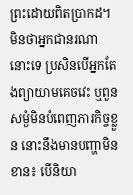ព្រះដោយពិតប្រាកដ។ មិនថាអ្នកជានរណានោះទេ ប្រសិនបើអ្នកតែងព្យាយាមគេចវេះ ឬពួនសម្ងំមិនបំពេញភារកិច្ចខ្លួន នោះនឹងមានបញ្ហាមិនខាន៖ បើនិយា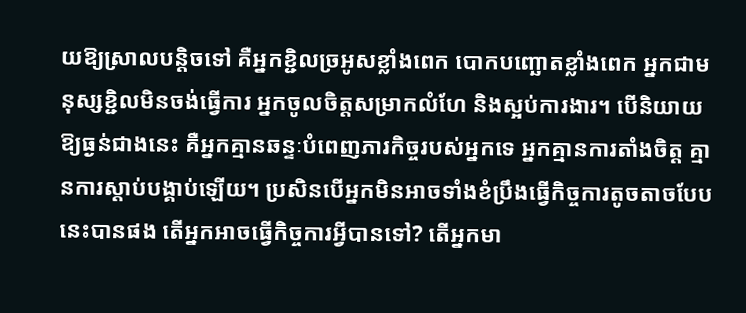យឱ្យស្រាលបន្តិចទៅ គឺអ្នកខ្ជិលច្រអូសខ្លាំងពេក បោកបញ្ឆោតខ្លាំងពេក អ្នកជាមនុស្សខ្ជិលមិនចង់ធ្វើការ អ្នកចូលចិត្តសម្រាកលំហែ និងស្អប់ការងារ។ បើនិយាយឱ្យធ្ងន់ជាងនេះ គឺអ្នកគ្មានឆន្ទៈបំពេញភារកិច្ចរបស់អ្នកទេ អ្នកគ្មានការតាំងចិត្ត គ្មានការស្ដាប់បង្គាប់ឡើយ។ ប្រសិនបើអ្នកមិនអាចទាំងខំប្រឹងធ្វើកិច្ចការតូចតាចបែបនេះបានផង តើអ្នកអាចធ្វើកិច្ចការអ្វីបានទៅ? តើអ្នកមា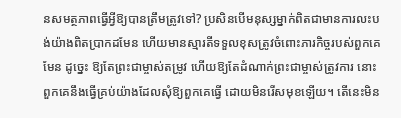នសមត្ថភាពធ្វើអ្វីឱ្យបានត្រឹមត្រូវទៅ? ប្រសិនបើមនុស្សម្នាក់ពិតជាមានការលះបង់យ៉ាងពិតប្រាកដមែន ហើយមានស្មារតីទទួលខុសត្រូវចំពោះភារកិច្ចរបស់ពួកគេមែន ដូច្នេះ ឱ្យតែព្រះជាម្ចាស់តម្រូវ ហើយឱ្យតែដំណាក់ព្រះជាម្ចាស់ត្រូវការ នោះពួកគេនឹងធ្វើគ្រប់យ៉ាងដែលសុំឱ្យពួកគេធ្វើ ដោយមិនរើសមុខឡើយ។ តើនេះមិន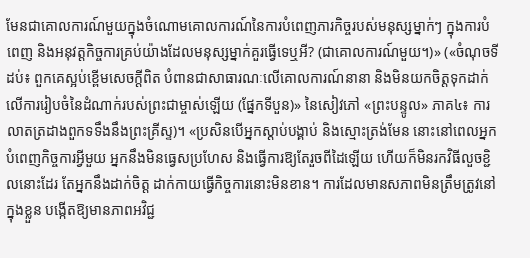មែនជាគោលការណ៍មួយក្នុងចំណោមគោលការណ៍នៃការបំពេញភារកិច្ចរបស់មនុស្សម្នាក់ៗ ក្នុងការបំពេញ និងអនុវត្តកិច្ចការគ្រប់យ៉ាងដែលមនុស្សម្នាក់គួរធ្វើទេឬអី? (ជាគោលការណ៍មួយ។)» («ចំណុចទីដប់៖ ពួកគេស្អប់ខ្ពើមសេចក្ដីពិត បំពានជាសាធារណៈលើគោលការណ៍នានា និងមិនយកចិត្តទុកដាក់លើការរៀបចំនៃដំណាក់របស់ព្រះជាម្ចាស់ឡើយ (ផ្នែកទីបួន)» នៃសៀវភៅ «ព្រះបន្ទូល» ភាគ៤៖ ការលាតត្រដាងពួកទទឹងនឹងព្រះគ្រីស្ទ)។ «ប្រសិនបើអ្នកស្ដាប់បង្គាប់ និងស្មោះត្រង់មែន នោះនៅពេលអ្នកបំពេញកិច្ចការអ្វីមួយ អ្នកនឹងមិនធ្វេសប្រហែស និងធ្វើការឱ្យតែរួចពីដៃឡើយ ហើយក៏មិនរកវិធីលួចខ្ជិលនោះដែរ តែអ្នកនឹងដាក់ចិត្ត ដាក់កាយធ្វើកិច្ចការនោះមិនខាន។ ការដែលមានសភាពមិនត្រឹមត្រូវនៅក្នុងខ្លួន បង្កើតឱ្យមានភាពអវិជ្ជ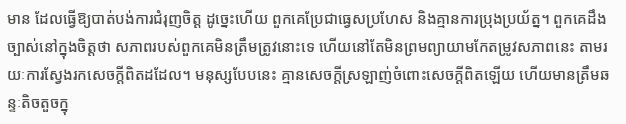មាន ដែលធ្វើឱ្យបាត់បង់ការជំរុញចិត្ត ដូច្នេះហើយ ពួកគេប្រែជាធ្វេសប្រហែស និងគ្មានការប្រុងប្រយ័ត្ន។ ពួកគេដឹងច្បាស់នៅក្នុងចិត្តថា សភាពរបស់ពួកគេមិនត្រឹមត្រូវនោះទេ ហើយនៅតែមិនព្រមព្យាយាមកែតម្រូវសភាពនេះ តាមរយៈការស្វែងរកសេចក្ដីពិតដដែល។ មនុស្សបែបនេះ គ្មានសេចក្ដីស្រឡាញ់ចំពោះសេចក្ដីពិតឡើយ ហើយមានត្រឹមឆន្ទៈតិចតួចក្នុ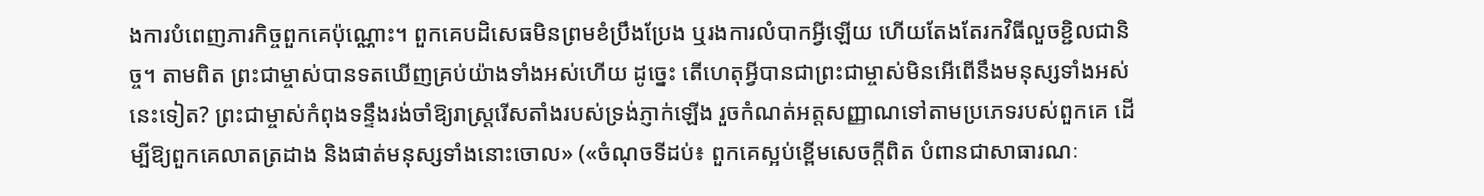ងការបំពេញភារកិច្ចពួកគេប៉ុណ្ណោះ។ ពួកគេបដិសេធមិនព្រមខំប្រឹងប្រែង ឬរងការលំបាកអ្វីឡើយ ហើយតែងតែរកវិធីលួចខ្ជិលជានិច្ច។ តាមពិត ព្រះជាម្ចាស់បានទតឃើញគ្រប់យ៉ាងទាំងអស់ហើយ ដូច្នេះ តើហេតុអ្វីបានជាព្រះជាម្ចាស់មិនអើពើនឹងមនុស្សទាំងអស់នេះទៀត? ព្រះជាម្ចាស់កំពុងទន្ទឹងរង់ចាំឱ្យរាស្រ្តរើសតាំងរបស់ទ្រង់ភ្ញាក់ឡើង រួចកំណត់អត្តសញ្ញាណទៅតាមប្រភេទរបស់ពួកគេ ដើម្បីឱ្យពួកគេលាតត្រដាង និងផាត់មនុស្សទាំងនោះចោល» («ចំណុចទីដប់៖ ពួកគេស្អប់ខ្ពើមសេចក្ដីពិត បំពានជាសាធារណៈ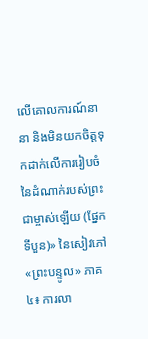លើគោលការណ៍នានា និងមិនយកចិត្តទុកដាក់លើការរៀបចំនៃដំណាក់របស់ព្រះជាម្ចាស់ឡើយ (ផ្នែកទីបួន)» នៃសៀវភៅ «ព្រះបន្ទូល» ភាគ៤៖ ការលា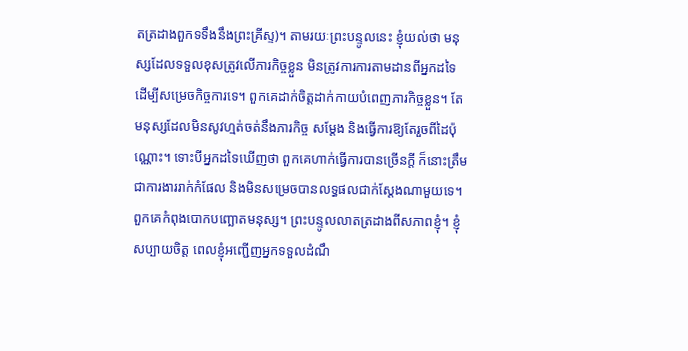តត្រដាងពួកទទឹងនឹងព្រះគ្រីស្ទ)។ តាមរយៈព្រះបន្ទូលនេះ ខ្ញុំយល់ថា មនុស្សដែលទទួលខុសត្រូវលើភារកិច្ចខ្លួន មិនត្រូវការការតាមដានពីអ្នកដទៃ ដើម្បីសម្រេចកិច្ចការទេ។ ពួកគេដាក់ចិត្តដាក់កាយបំពេញភារកិច្ចខ្លួន។ តែមនុស្សដែលមិនសូវហ្មត់ចត់នឹងភារកិច្ច សម្ដែង និងធ្វើការឱ្យតែរួចពីដៃប៉ុណ្ណោះ។ ទោះបីអ្នកដទៃឃើញថា ពួកគេហាក់ធ្វើការបានច្រើនក្ដី ក៏នោះត្រឹមជាការងាររាក់កំផែល និងមិនសម្រេចបានលទ្ធផលជាក់ស្ដែងណាមួយទេ។ ពួកគេកំពុងបោកបញ្ឆោតមនុស្ស។ ព្រះបន្ទូលលាតត្រដាងពីសភាពខ្ញុំ។ ខ្ញុំសប្បាយចិត្ត ពេលខ្ញុំអញ្ជើញអ្នកទទួលដំណឹ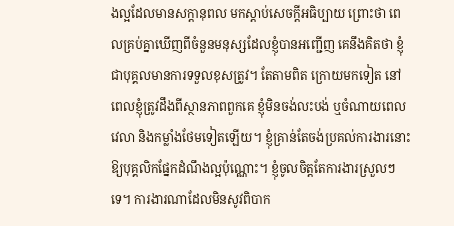ងល្អដែលមានសក្ដានុពល មកស្ដាប់សេចក្តីអធិប្បាយ ព្រោះថា ពេលគ្រប់គ្នាឃើញពីចំនួនមនុស្សដែលខ្ញុំបានអញ្ជើញ គេនឹងគិតថា ខ្ញុំជាបុគ្គលមានការទទួលខុសត្រូវ។ តែតាមពិត ក្រោយមកទៀត នៅពេលខ្ញុំត្រូវដឹងពីស្ថានភាពពួកគេ ខ្ញុំមិនចង់លះបង់ ឬចំណាយពេលវេលា និងកម្លាំងថែមទៀតឡើយ។ ខ្ញុំគ្រាន់តែចង់ប្រគល់ការងារនោះឱ្យបុគ្គលិកផ្នែកដំណឹងល្អប៉ុណ្ណោះ។ ខ្ញុំចូលចិត្តតែការងារស្រួលៗទេ។ ការងារណាដែលមិនសូវពិបាក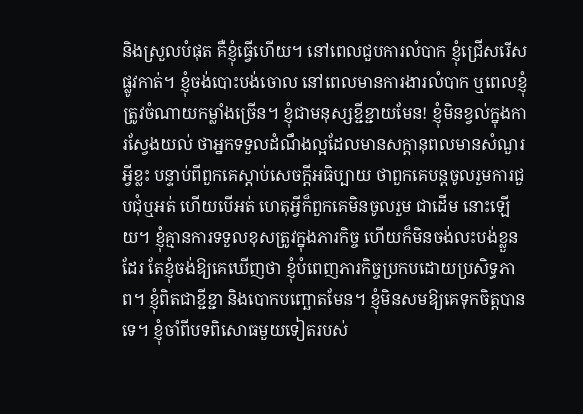និងស្រួលបំផុត គឺខ្ញុំធ្វើហើយ។ នៅពេលជួបការលំបាក ខ្ញុំជ្រើសរើសផ្លូវកាត់។ ខ្ញុំចង់បោះបង់ចោល នៅពេលមានការងារលំបាក ឬពេលខ្ញុំត្រូវចំណាយកម្លាំងច្រើន។ ខ្ញុំជាមនុស្សខ្ជីខ្ជាយមែន! ខ្ញុំមិនខ្វល់ក្នុងការស្វែងយល់ ថាអ្នកទទួលដំណឹងល្អដែលមានសក្ដានុពលមានសំណួរអ្វីខ្លះ បន្ទាប់ពីពួកគេស្ដាប់សេចក្តីអធិប្បាយ ថាពួកគេបន្តចូលរួមការជួបជុំឬអត់ ហើយបើអត់ ហេតុអ្វីក៏ពួកគេមិនចូលរួម ជាដើម នោះឡើយ។ ខ្ញុំគ្មានការទទួលខុសត្រូវក្នុងភារកិច្ច ហើយក៏មិនចង់លះបង់ខ្លួនដែរ តែខ្ញុំចង់ឱ្យគេឃើញថា ខ្ញុំបំពេញភារកិច្ចប្រកបដោយប្រសិទ្ធភាព។ ខ្ញុំពិតជាខ្ជីខ្ជា និងបោកបញ្ឆោតមែន។ ខ្ញុំមិនសមឱ្យគេទុកចិត្តបានទេ។ ខ្ញុំចាំពីបទពិសោធមួយទៀតរបស់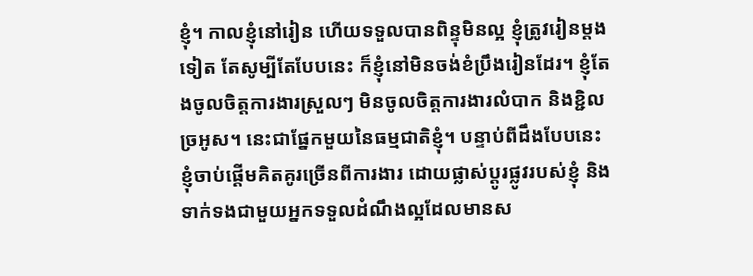ខ្ញុំ។ កាលខ្ញុំនៅរៀន ហើយទទួលបានពិន្ទុមិនល្អ ខ្ញុំត្រូវរៀនម្ដងទៀត តែសូម្បីតែបែបនេះ ក៏ខ្ញុំនៅមិនចង់ខំប្រឹងរៀនដែរ។ ខ្ញុំតែងចូលចិត្តការងារស្រួលៗ មិនចូលចិត្តការងារលំបាក និងខ្ជិលច្រអូស។ នេះជាផ្នែកមួយនៃធម្មជាតិខ្ញុំ។ បន្ទាប់ពីដឹងបែបនេះ ខ្ញុំចាប់ផ្ដើមគិតគូរច្រើនពីការងារ ដោយផ្លាស់ប្ដូរផ្លូវរបស់ខ្ញុំ និងទាក់ទងជាមួយអ្នកទទួលដំណឹងល្អដែលមានស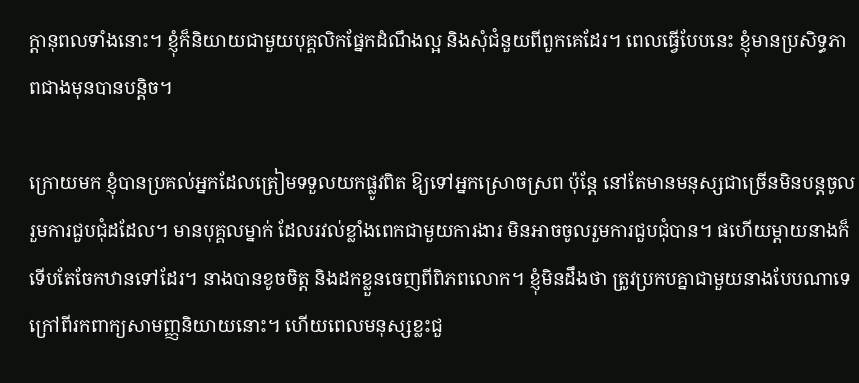ក្ដានុពលទាំងនោះ។ ខ្ញុំក៏និយាយជាមួយបុគ្គលិកផ្នែកដំណឹងល្អ និងសុំជំនួយពីពួកគេដែរ។ ពេលធ្វើបែបនេះ ខ្ញុំមានប្រសិទ្ធភាពជាងមុនបានបន្តិច។

ក្រោយមក ខ្ញុំបានប្រគល់អ្នកដែលត្រៀមទទួលយកផ្លូវពិត ឱ្យទៅអ្នកស្រោចស្រព ប៉ុន្តែ នៅតែមានមនុស្សជាច្រើនមិនបន្តចូលរួមការជួបជុំដដែល។ មានបុគ្គលម្នាក់ ដែលរវល់ខ្លាំងពេកជាមួយការងារ មិនអាចចូលរួមការជួបជុំបាន។ ផហើយម្ដាយនាងក៏ទើបតែចែកឋានទៅដែរ។ នាងបានខូចចិត្ត និងដកខ្លួនចេញពីពិភពលោក។ ខ្ញុំមិនដឹងថា ត្រូវប្រកបគ្នាជាមួយនាងបែបណាទេ ក្រៅពីរកពាក្យសាមញ្ញនិយាយនោះ។ ហើយពេលមនុស្សខ្លះជួ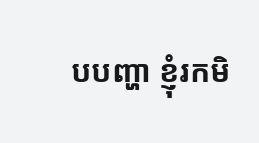បបញ្ហា ខ្ញុំរកមិ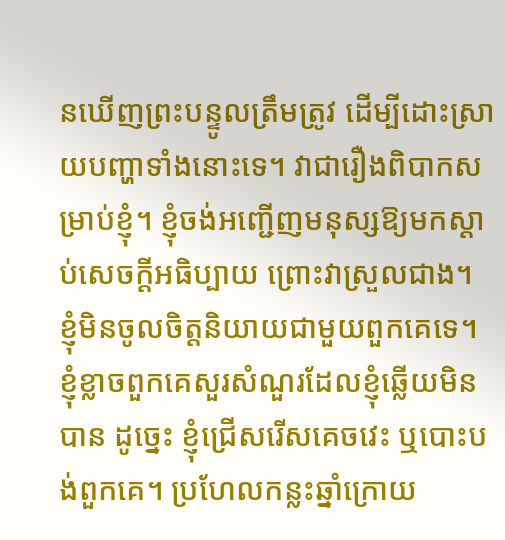នឃើញព្រះបន្ទូលត្រឹមត្រូវ ដើម្បីដោះស្រាយបញ្ហាទាំងនោះទេ។ វាជារឿងពិបាកសម្រាប់ខ្ញុំ។ ខ្ញុំចង់អញ្ជើញមនុស្សឱ្យមកស្ដាប់សេចក្តីអធិប្បាយ ព្រោះវាស្រួលជាង។ ខ្ញុំមិនចូលចិត្តនិយាយជាមួយពួកគេទេ។ ខ្ញុំខ្លាចពួកគេសួរសំណួរដែលខ្ញុំឆ្លើយមិនបាន ដូច្នេះ ខ្ញុំជ្រើសរើសគេចវេះ ឬបោះបង់ពួកគេ។ ប្រហែលកន្លះឆ្នាំក្រោយ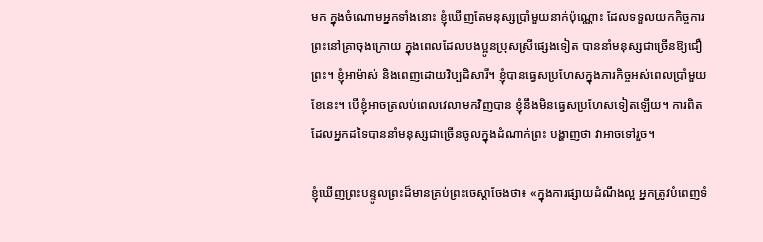មក ក្នុងចំណោមអ្នកទាំងនោះ ខ្ញុំឃើញតែមនុស្សប្រាំមួយនាក់ប៉ុណ្ណោះ ដែលទទួលយកកិច្ចការព្រះនៅគ្រាចុងក្រោយ ក្នុងពេលដែលបងប្អូនប្រុសស្រីផ្សេងទៀត បាននាំមនុស្សជាច្រើនឱ្យជឿព្រះ។ ខ្ញុំអាម៉ាស់ និងពេញដោយវិប្បដិសារី។ ខ្ញុំបានធ្វេសប្រហែសក្នុងភារកិច្ចអស់ពេលប្រាំមួយខែនេះ។ បើខ្ញុំអាចត្រលប់ពេលវេលាមកវិញបាន ខ្ញុំនឹងមិនធ្វេសប្រហែសទៀតឡើយ។ ការពិតដែលអ្នកដទៃបាននាំមនុស្សជាច្រើនចូលក្នុងដំណាក់ព្រះ បង្ហាញថា វាអាចទៅរួច។

ខ្ញុំឃើញព្រះបន្ទូលព្រះដ៏មានគ្រប់ព្រះចេស្ដាចែងថា៖ «ក្នុងការផ្សាយដំណឹងល្អ អ្នកត្រូវបំពេញទំ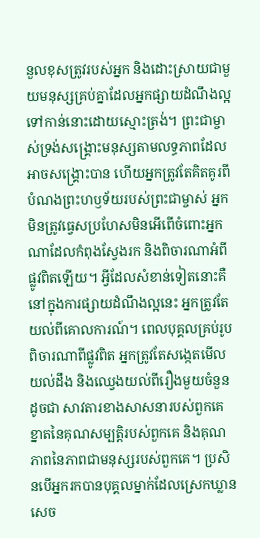នួលខុសត្រូវរបស់អ្នក និងដោះស្រាយជាមួយមនុស្សគ្រប់គ្នាដែលអ្នកផ្សាយដំណឹងល្អទៅកាន់នោះដោយស្មោះត្រង់។ ព្រះជាម្ចាស់ទ្រង់សង្គ្រោះមនុស្សតាមលទ្ធភាពដែលអាចសង្គ្រោះបាន ហើយអ្នកត្រូវតែគិតគូរពីបំណងព្រះហឫទ័យរបស់ព្រះជាម្ចាស់ អ្នកមិនត្រូវធ្វេសប្រហែសមិនអើពើចំពោះអ្នកណាដែលកំពុងស្វែងរក និងពិចារណាអំពីផ្លូវពិតឡើយ។ អ្វីដែលសំខាន់ទៀតនោះគឺ នៅក្នុងការផ្សាយដំណឹងល្អនេះ អ្នកត្រូវតែយល់ពីគោលការណ៍។ ពេលបុគ្គលគ្រប់រូបពិចារណាពីផ្លូវពិត អ្នកត្រូវតែសង្កេតមើល យល់ដឹង និងឈ្វេងយល់ពីរឿងមួយចំនួន ដូចជា សាវតារខាងសាសនារបស់ពួកគេ ខ្នាតនៃគុណសម្បត្តិរបស់ពួកគេ និងគុណភាពនៃភាពជាមនុស្សរបស់ពួកគេ។ ប្រសិនបើអ្នករកបានបុគ្គលម្នាក់ដែលស្រេកឃ្លានសេច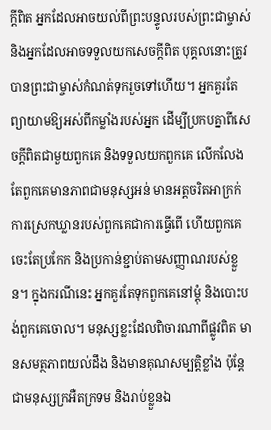ក្តីពិត អ្នកដែលអាចយល់ពីព្រះបន្ទូលរបស់ព្រះជាម្ចាស់ និងអ្នកដែលអាចទទួលយកសេចក្តីពិត បុគ្គលនោះត្រូវបានព្រះជាម្ចាស់កំណត់ទុករួចទៅហើយ។ អ្នកគួរតែព្យាយាមឱ្យអស់ពីកម្លាំងរបស់អ្នក ដើម្បីប្រកបគ្នាពីសេចក្តីពិតជាមួយពួកគេ និងទទួលយកពួកគេ លើកលែងតែពួកគេមានភាពជាមនុស្សអន់ មានអត្តចរិតអាក្រក់ ការស្រេកឃ្លានរបស់ពួកគេជាការធ្វើពើ ហើយពួកគេចេះតែប្រកែក និងប្រកាន់ខ្ជាប់តាមសញ្ញាណរបស់ខ្លួន។ ក្នុងករណីនេះ អ្នកគួរតែទុកពួកគេនៅម្ដុំ និងបោះបង់ពួកគេចោល។ មនុស្សខ្លះដែលពិចារណាពីផ្លូវពិត មានសមត្ថភាពយល់ដឹង និងមានគុណសម្បត្តិខ្លាំង ប៉ុន្តែជាមនុស្សក្រអឺតក្រទម និងរាប់ខ្លួនឯ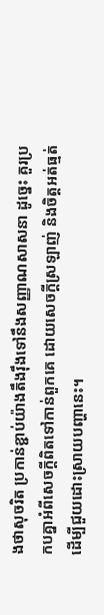ងថាសុចរិត ប្រកាន់ខ្ជាប់យ៉ាងតឹងរ៉ឹងទៅនឹងសញ្ញាណសាសនា ដូច្នេះ គួរប្រកបគ្នាអំពីសេចក្តីពិតទៅកាន់ពួកគេ ដោយសេចក្តីស្រឡាញ់ និងចិត្តអត់ធ្មត់ ដើម្បីជួយដោះស្រាយបញ្ហានេះ។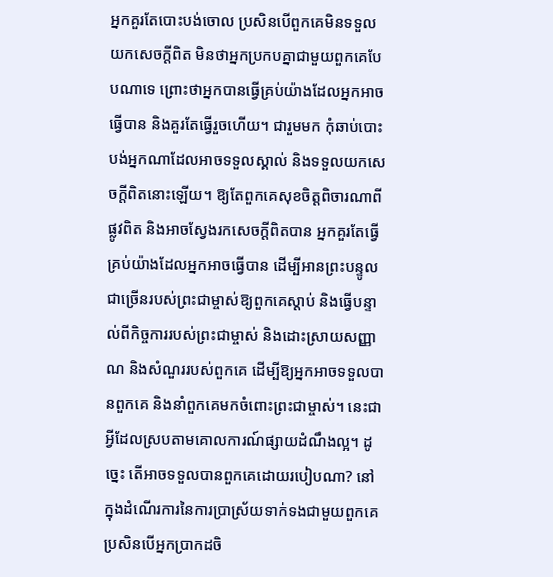អ្នកគួរតែបោះបង់ចោល ប្រសិនបើពួកគេមិនទទួលយកសេចក្តីពិត មិនថាអ្នកប្រកបគ្នាជាមួយពួកគេបែបណាទេ ព្រោះថាអ្នកបានធ្វើគ្រប់យ៉ាងដែលអ្នកអាចធ្វើបាន និងគួរតែធ្វើរួចហើយ។ ជារួមមក កុំឆាប់បោះបង់អ្នកណាដែលអាចទទួលស្គាល់ និងទទួលយកសេចក្តីពិតនោះឡើយ។ ឱ្យតែពួកគេសុខចិត្តពិចារណាពីផ្លូវពិត និងអាចស្វែងរកសេចក្តីពិតបាន អ្នកគួរតែធ្វើគ្រប់យ៉ាងដែលអ្នកអាចធ្វើបាន ដើម្បីអានព្រះបន្ទូលជាច្រើនរបស់ព្រះជាម្ចាស់ឱ្យពួកគេស្ដាប់ និងធ្វើបន្ទាល់ពីកិច្ចការរបស់ព្រះជាម្ចាស់ និងដោះស្រាយសញ្ញាណ និងសំណួររបស់ពួកគេ ដើម្បីឱ្យអ្នកអាចទទួលបានពួកគេ និងនាំពួកគេមកចំពោះព្រះជាម្ចាស់។ នេះជាអ្វីដែលស្របតាមគោលការណ៍ផ្សាយដំណឹងល្អ។ ដូច្នេះ តើអាចទទួលបានពួកគេដោយរបៀបណា? នៅក្នុងដំណើរការនៃការប្រាស្រ័យទាក់ទងជាមួយពួកគេ ប្រសិនបើអ្នកប្រាកដចិ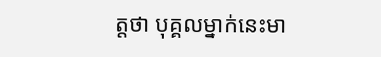ត្តថា បុគ្គលម្នាក់នេះមា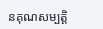នគុណសម្បត្តិ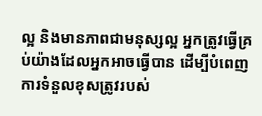ល្អ និងមានភាពជាមនុស្សល្អ អ្នកត្រូវធ្វើគ្រប់យ៉ាងដែលអ្នកអាចធ្វើបាន ដើម្បីបំពេញការទំនួលខុសត្រូវរបស់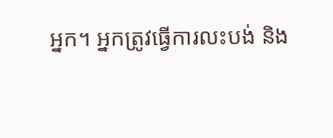អ្នក។ អ្នកត្រូវធ្វើការលះបង់ និង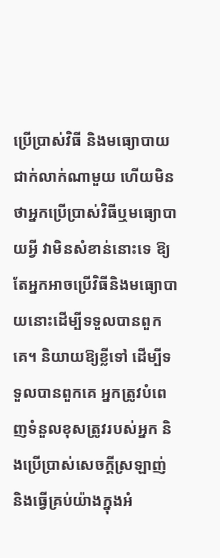ប្រើប្រាស់វិធី និងមធ្យោបាយជាក់លាក់ណាមួយ ហើយមិនថាអ្នកប្រើប្រាស់វិធីឬមធ្យោបាយអ្វី វាមិនសំខាន់នោះទេ ឱ្យតែអ្នកអាចប្រើវិធីនិងមធ្យោបាយនោះដើម្បីទទួលបានពួកគេ។ និយាយឱ្យខ្លីទៅ ដើម្បីទទួលបានពួកគេ អ្នកត្រូវបំពេញទំនួលខុសត្រូវរបស់អ្នក និងប្រើប្រាស់សេចក្ដីស្រឡាញ់ និងធ្វើគ្រប់យ៉ាងក្នុងអំ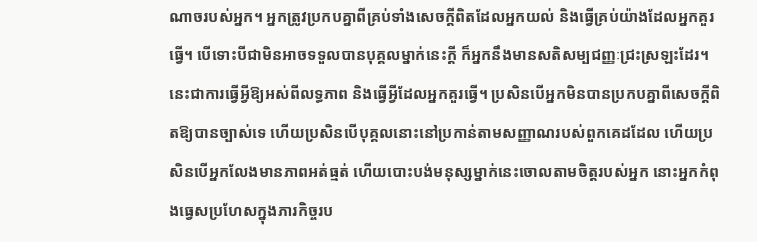ណាចរបស់អ្នក។ អ្នកត្រូវប្រកបគ្នាពីគ្រប់ទាំងសេចក្ដីពិតដែលអ្នកយល់ និងធ្វើគ្រប់យ៉ាងដែលអ្នកគួរធ្វើ។ បើទោះបីជាមិនអាចទទួលបានបុគ្គលម្នាក់នេះក្ដី ក៏អ្នកនឹងមានសតិសម្បជញ្ញៈជ្រះស្រឡះដែរ។ នេះជាការធ្វើអ្វីឱ្យអស់ពីលទ្ធភាព និងធ្វើអ្វីដែលអ្នកគួរធ្វើ។ ប្រសិនបើអ្នកមិនបានប្រកបគ្នាពីសេចក្ដីពិតឱ្យបានច្បាស់ទេ ហើយប្រសិនបើបុគ្គលនោះនៅប្រកាន់តាមសញ្ញាណរបស់ពួកគេដដែល ហើយប្រសិនបើអ្នកលែងមានភាពអត់ធ្មត់ ហើយបោះបង់មនុស្សម្នាក់នេះចោលតាមចិត្តរបស់អ្នក នោះអ្នកកំពុងធ្វេសប្រហែសក្នុងភារកិច្ចរប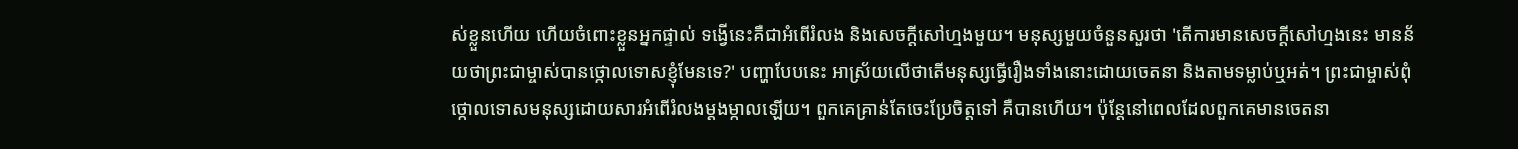ស់ខ្លួនហើយ ហើយចំពោះខ្លួនអ្នកផ្ទាល់ ទង្វើនេះគឺជាអំពើរំលង និងសេចក្ដីសៅហ្មងមួយ។ មនុស្សមួយចំនួនសួរថា 'តើការមានសេចក្ដីសៅហ្មងនេះ មានន័យថាព្រះជាម្ចាស់បានថ្កោលទោសខ្ញុំមែនទេ?' បញ្ហាបែបនេះ អាស្រ័យលើថាតើមនុស្សធ្វើរឿងទាំងនោះដោយចេតនា និងតាមទម្លាប់ឬអត់។ ព្រះជាម្ចាស់ពុំថ្កោលទោសមនុស្សដោយសារអំពើរំលងម្ដងម្កាលឡើយ។ ពួកគេគ្រាន់តែចេះប្រែចិត្តទៅ គឺបានហើយ។ ប៉ុន្តែនៅពេលដែលពួកគេមានចេតនា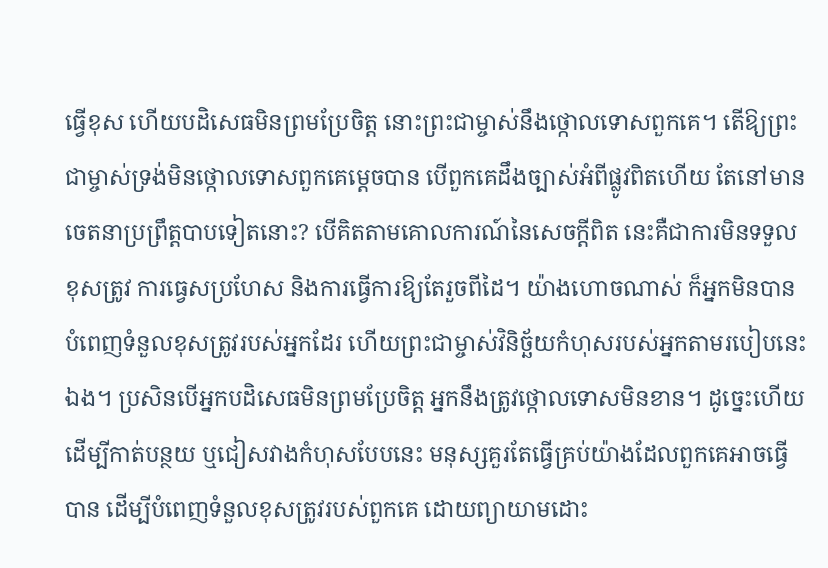ធ្វើខុស ហើយបដិសេធមិនព្រមប្រែចិត្ត នោះព្រះជាម្ចាស់នឹងថ្កោលទោសពួកគេ។ តើឱ្យព្រះជាម្ចាស់ទ្រង់មិនថ្កោលទោសពួកគេម្ដេចបាន បើពួកគេដឹងច្បាស់អំពីផ្លូវពិតហើយ តែនៅមានចេតនាប្រព្រឹត្តបាបទៀតនោះ? បើគិតតាមគោលការណ៍នៃសេចក្ដីពិត នេះគឺជាការមិនទទួលខុសត្រូវ ការធ្វេសប្រហែស និងការធ្វើការឱ្យតែរួចពីដៃ។ យ៉ាងហោចណាស់ ក៏អ្នកមិនបានបំពេញទំនួលខុសត្រូវរបស់អ្នកដែរ ហើយព្រះជាម្ចាស់វិនិច្ឆ័យកំហុសរបស់អ្នកតាមរបៀបនេះឯង។ ប្រសិនបើអ្នកបដិសេធមិនព្រមប្រែចិត្ត អ្នកនឹងត្រូវថ្កោលទោសមិនខាន។ ដូច្នេះហើយ ដើម្បីកាត់បន្ថយ ឬជៀសវាងកំហុសបែបនេះ មនុស្សគួរតែធ្វើគ្រប់យ៉ាងដែលពួកគេអាចធ្វើបាន ដើម្បីបំពេញទំនួលខុសត្រូវរបស់ពួកគេ ដោយព្យាយាមដោះ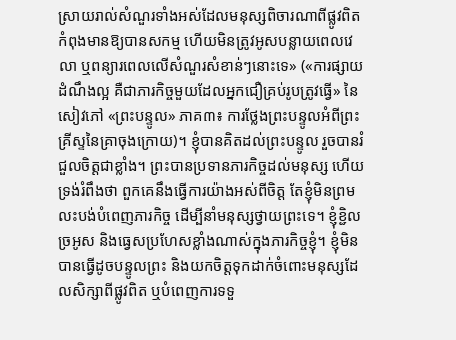ស្រាយរាល់សំណួរទាំងអស់ដែលមនុស្សពិចារណាពីផ្លូវពិតកំពុងមានឱ្យបានសកម្ម ហើយមិនត្រូវអូសបន្លាយពេលវេលា ឬពន្យារពេលលើសំណួរសំខាន់ៗនោះទេ» («ការផ្សាយដំណឹងល្អ គឺជាភារកិច្ចមួយដែលអ្នកជឿគ្រប់រូបត្រូវធ្វើ» នៃសៀវភៅ «ព្រះបន្ទូល» ភាគ៣៖ ការថ្លែងព្រះបន្ទូលអំពីព្រះគ្រីស្ទនៃគ្រាចុងក្រោយ)។ ខ្ញុំបានគិតដល់ព្រះបន្ទូល រួចបានរំជួលចិត្តជាខ្លាំង។ ព្រះបានប្រទានភារកិច្ចដល់មនុស្ស ហើយទ្រង់រំពឹងថា ពួកគេនឹងធ្វើការយ៉ាងអស់ពីចិត្ត តែខ្ញុំមិនព្រមលះបង់បំពេញភារកិច្ច ដើម្បីនាំមនុស្សថ្វាយព្រះទេ។ ខ្ញុំខ្ជិលច្រអូស និងធ្វេសប្រហែសខ្លាំងណាស់ក្នុងភារកិច្ចខ្ញុំ។ ខ្ញុំមិនបានធ្វើដូចបន្ទូលព្រះ និងយកចិត្តទុកដាក់ចំពោះមនុស្សដែលសិក្សាពីផ្លូវពិត ឬបំពេញការទទួ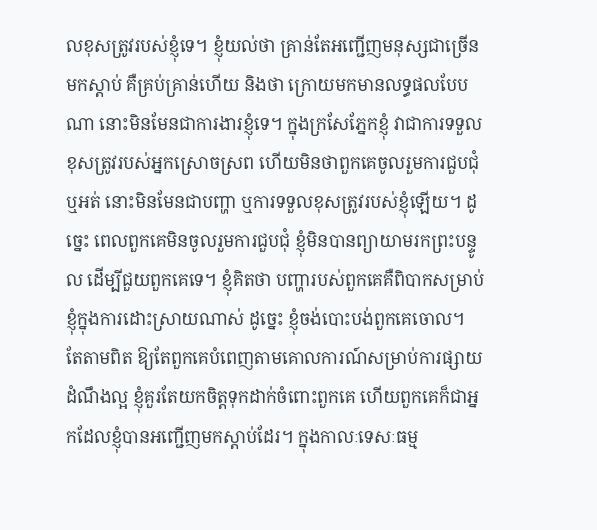លខុសត្រូវរបស់ខ្ញុំទេ។ ខ្ញុំយល់ថា គ្រាន់តែអញ្ជើញមនុស្សជាច្រើនមកស្ដាប់ គឺគ្រប់គ្រាន់ហើយ និងថា ក្រោយមកមានលទ្ធផលបែបណា នោះមិនមែនជាការងារខ្ញុំទេ។ ក្នុងក្រសែភ្នែកខ្ញុំ វាជាការទទួលខុសត្រូវរបស់អ្នកស្រោចស្រព ហើយមិនថាពួកគេចូលរួមការជួបជុំឬអត់ នោះមិនមែនជាបញ្ហា ឬការទទួលខុសត្រូវរបស់ខ្ញុំឡើយ។ ដូច្នេះ ពេលពួកគេមិនចូលរួមការជួបជុំ ខ្ញុំមិនបានព្យាយាមរកព្រះបន្ទូល ដើម្បីជួយពួកគេទេ។ ខ្ញុំគិតថា បញ្ហារបស់ពួកគេគឺពិបាកសម្រាប់ខ្ញុំក្នុងការដោះស្រាយណាស់ ដូច្នេះ ខ្ញុំចង់បោះបង់ពួកគេចោល។ តែតាមពិត ឱ្យតែពួកគេបំពេញតាមគោលការណ៍សម្រាប់ការផ្សាយដំណឹងល្អ ខ្ញុំគួរតែយកចិត្តទុកដាក់ចំពោះពួកគេ ហើយពួកគេក៏ជាអ្នកដែលខ្ញុំបានអញ្ជើញមកស្ដាប់ដែរ។ ក្នុងកាលៈទេសៈធម្ម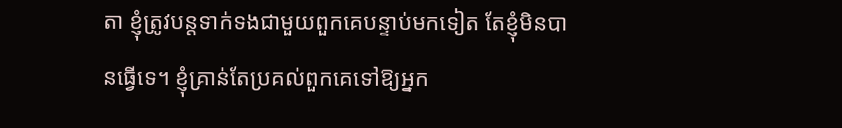តា ខ្ញុំត្រូវបន្តទាក់ទងជាមួយពួកគេបន្ទាប់មកទៀត តែខ្ញុំមិនបានធ្វើទេ។ ខ្ញុំគ្រាន់តែប្រគល់ពួកគេទៅឱ្យអ្នក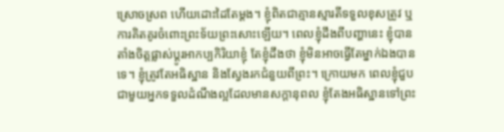ស្រោចស្រព ហើយដោះដៃតែម្ដង។ ខ្ញុំពិតជាគ្មានស្មារតីទទួលខុសត្រូវ ឬការគិតគូរចំពោះព្រះទ័យព្រះសោះឡើយ។ ពេលខ្ញុំដឹងពីបញ្ហានេះ ខ្ញុំបានតាំងចិត្តផ្លាស់ប្ដូរអាកប្បកិរិយាខ្ញុំ តែខ្ញុំដឹងថា ខ្ញុំមិនអាចធ្វើតែម្នាក់ឯងបានទេ។ ខ្ញុំត្រូវតែអធិស្ឋាន និងស្វែងរកជំនួយពីព្រះ។ ក្រោយមក ពេលខ្ញុំជួបជាមួយអ្នកទទួលដំណឹងល្អដែលមានសក្ដានុពល ខ្ញុំតែងអធិស្ឋានទៅព្រះ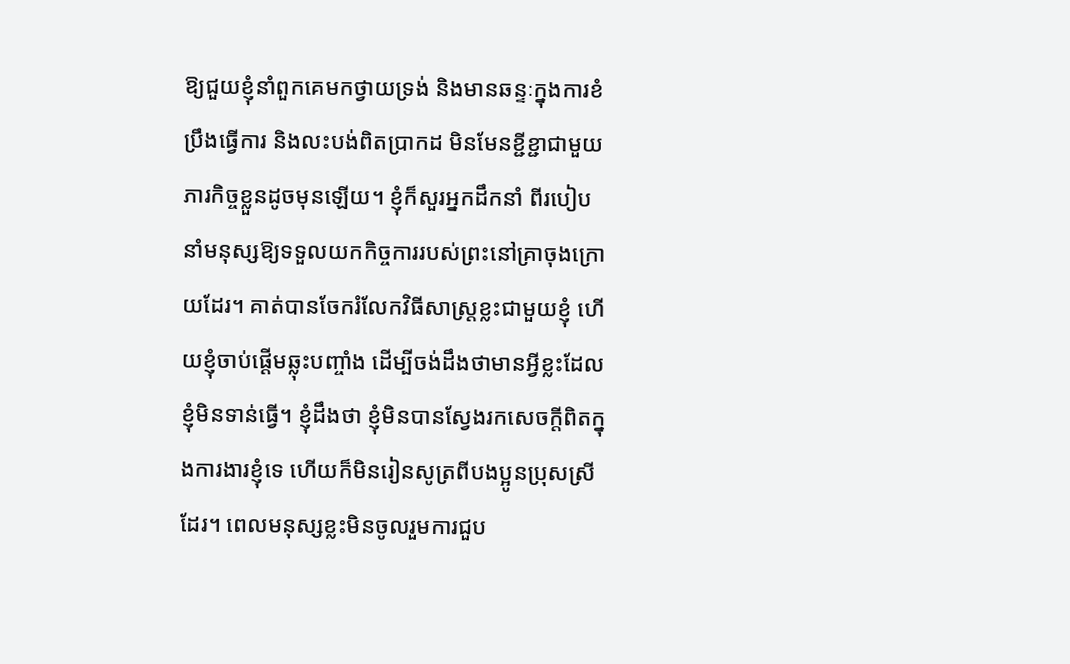ឱ្យជួយខ្ញុំនាំពួកគេមកថ្វាយទ្រង់ និងមានឆន្ទៈក្នុងការខំប្រឹងធ្វើការ និងលះបង់ពិតប្រាកដ មិនមែនខ្ជីខ្ជាជាមួយភារកិច្ចខ្លួនដូចមុនឡើយ។ ខ្ញុំក៏សួរអ្នកដឹកនាំ ពីរបៀបនាំមនុស្សឱ្យទទួលយកកិច្ចការរបស់ព្រះនៅគ្រាចុងក្រោយដែរ។ គាត់បានចែករំលែកវិធីសាស្ត្រខ្លះជាមួយខ្ញុំ ហើយខ្ញុំចាប់ផ្ដើមឆ្លុះបញ្ចាំង ដើម្បីចង់ដឹងថាមានអ្វីខ្លះដែលខ្ញុំមិនទាន់ធ្វើ។ ខ្ញុំដឹងថា ខ្ញុំមិនបានស្វែងរកសេចក្តីពិតក្នុងការងារខ្ញុំទេ ហើយក៏មិនរៀនសូត្រពីបងប្អូនប្រុសស្រីដែរ។ ពេលមនុស្សខ្លះមិនចូលរួមការជួប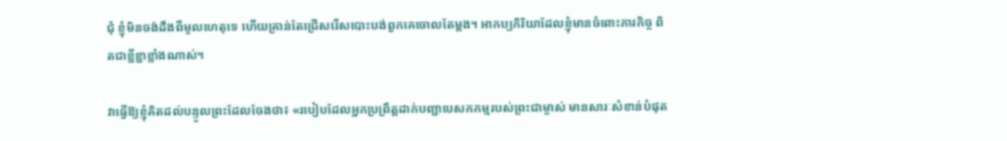ជុំ ខ្ញុំមិនចង់ដឹងពីមូលហេតុទេ ហើយគ្រាន់តែជ្រើសរើសបោះបង់ពួកគេចោលតែម្ដង។ អាកប្បកិរិយាដែលខ្ញុំមានចំពោះភារកិច្ច ពិតជាខ្ជីខ្ជាខ្លាំងណាស់។

វាធ្វើឱ្យខ្ញុំគិតដល់បន្ទូលព្រះដែលចែងថា៖ «របៀបដែលអ្នកប្រព្រឹត្តដាក់បញ្ជាបេសកកម្មរបស់ព្រះជាម្ចាស់ មានសារៈសំខាន់បំផុត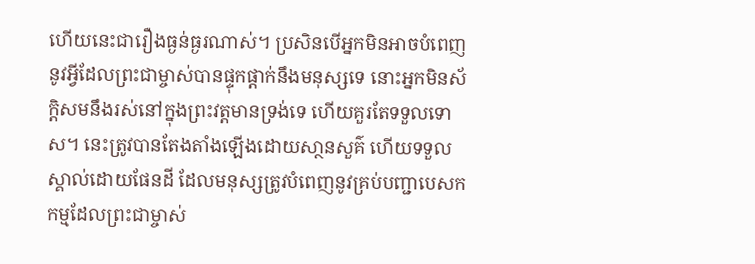ហើយនេះជារឿងធ្ងន់ធ្ងរណាស់។ ប្រសិនបើអ្នកមិនអាចបំពេញនូវអ្វីដែលព្រះជាម្ចាស់បានផ្ទុកផ្តាក់នឹងមនុស្សទេ នោះអ្នកមិនស័ក្តិសមនឹងរស់នៅក្នុងព្រះវត្តមានទ្រង់ទេ ហើយគួរតែទទួលទោស។ នេះត្រូវបានតែងតាំងឡើងដោយសា្ថនសួគ៌ ហើយទទួលស្គាល់ដោយផែនដី ដែលមនុស្សត្រូវបំពេញនូវគ្រប់បញ្ជាបេសកកម្មដែលព្រះជាម្ចាស់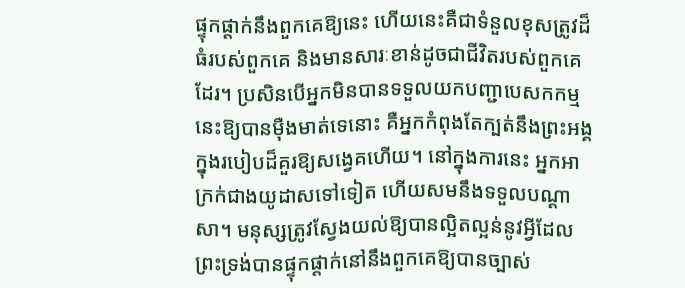ផ្ទុកផ្ដាក់នឹងពួកគេឱ្យនេះ ហើយនេះគឺជាទំនួលខុសត្រូវដ៏ធំរបស់ពួកគេ និងមានសារៈខាន់ដូចជាជីវិតរបស់ពួកគេដែរ។ ប្រសិនបើអ្នកមិនបានទទួលយកបញ្ជាបេសកកម្មនេះឱ្យបានម៉ឺងមាត់ទេនោះ គឺអ្នកកំពុងតែក្បត់នឹងព្រះអង្គ ក្នុងរបៀបដ៏គួរឱ្យសង្វេគហើយ។ នៅក្នុងការនេះ អ្នកអាក្រក់ជាងយូដាសទៅទៀត ហើយសមនឹងទទួលបណ្តាសា។ មនុស្សត្រូវស្វែងយល់ឱ្យបានល្អិតល្អន់នូវអ្វីដែលព្រះទ្រង់បានផ្ទុកផ្តាក់នៅនឹងពួកគេឱ្យបានច្បាស់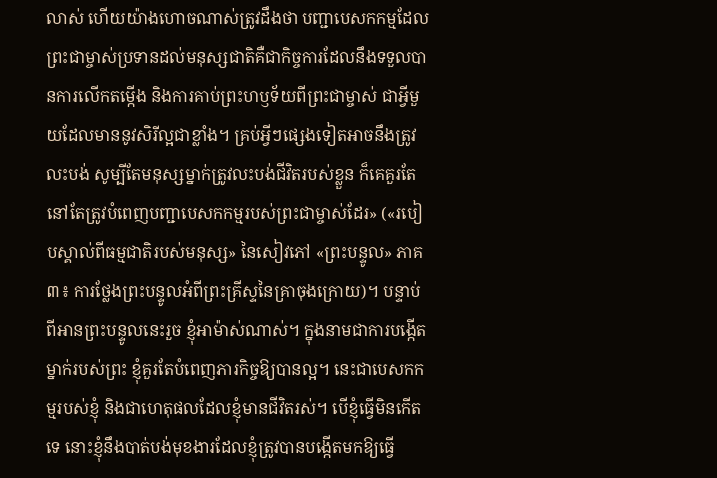លាស់ ហើយយ៉ាងហោចណាស់ត្រូវដឹងថា បញ្ជាបេសកកម្មដែលព្រះជាម្ចាស់ប្រទានដល់មនុស្សជាតិគឺជាកិច្ចការដែលនឹងទទួលបានការលើកតម្កើង និងការគាប់ព្រះហឫទ័យពីព្រះជាម្ចាស់ ជាអ្វីមួយដែលមាននូវសិរីល្អជាខ្លាំង។ គ្រប់អ្វីៗផ្សេងទៀតអាចនឹងត្រូវលះបង់ សូម្បីតែមនុស្សម្នាក់ត្រូវលះបង់ជីវិតរបស់ខ្លួន ក៏គេគួរតែនៅតែត្រូវបំពេញបញ្ជាបេសកកម្មរបស់ព្រះជាម្ចាស់ដែរ» («របៀបស្គាល់ពីធម្មជាតិរបស់មនុស្ស» នៃសៀវភៅ «ព្រះបន្ទូល» ភាគ៣៖ ការថ្លែងព្រះបន្ទូលអំពីព្រះគ្រីស្ទនៃគ្រាចុងក្រោយ)។ បន្ទាប់ពីអានព្រះបន្ទូលនេះរួច ខ្ញុំអាម៉ាស់ណាស់។ ក្នុងនាមជាការបង្កើតម្នាក់របស់ព្រះ ខ្ញុំគួរតែបំពេញភារកិច្ចឱ្យបានល្អ។ នេះជាបេសកកម្មរបស់ខ្ញុំ និងជាហេតុផលដែលខ្ញុំមានជីវិតរស់។ បើខ្ញុំធ្វើមិនកើតទេ នោះខ្ញុំនឹងបាត់បង់មុខងារដែលខ្ញុំត្រូវបានបង្កើតមកឱ្យធ្វើ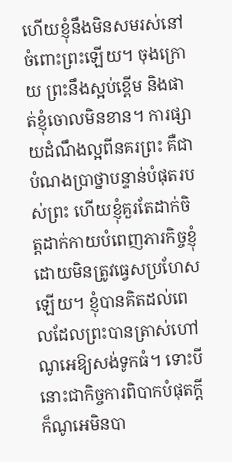ហើយខ្ញុំនឹងមិនសមរស់នៅចំពោះព្រះឡើយ។ ចុងក្រោយ ព្រះនឹងស្អប់ខ្ពើម និងផាត់ខ្ញុំចោលមិនខាន។ ការផ្សាយដំណឹងល្អពីនគរព្រះ គឺជាបំណងប្រាថ្នាបន្ទាន់បំផុតរបស់ព្រះ ហើយខ្ញុំគួរតែដាក់ចិត្តដាក់កាយបំពេញភារកិច្ចខ្ញុំ ដោយមិនត្រូវធ្វេសប្រហែសឡើយ។ ខ្ញុំបានគិតដល់ពេលដែលព្រះបានត្រាស់ហៅណូអេឱ្យសង់ទូកធំ។ ទោះបីនោះជាកិច្ចការពិបាកបំផុតក្ដី ក៏ណូអេមិនបា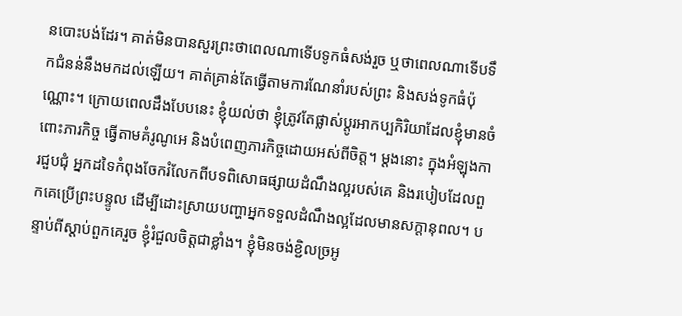នបោះបង់ដែរ។ គាត់មិនបានសួរព្រះថាពេលណាទើបទូកធំសង់រួច ឬថាពេលណាទើបទឹកជំនន់នឹងមកដល់ឡើយ។ គាត់គ្រាន់តែធ្វើតាមការណែនាំរបស់ព្រះ និងសង់ទូកធំប៉ុណ្ណោះ។ ក្រោយពេលដឹងបែបនេះ ខ្ញុំយល់ថា ខ្ញុំត្រូវតែផ្លាស់ប្ដូរអាកប្បកិរិយាដែលខ្ញុំមានចំពោះភារកិច្ច ធ្វើតាមគំរូណូអេ និងបំពេញភារកិច្ចដោយអស់ពីចិត្ត។ ម្ដងនោះ ក្នុងអំឡុងការជួបជុំ អ្នកដទៃកំពុងចែករំលែកពីបទពិសោធផ្សាយដំណឹងល្អរបស់គេ និងរបៀបដែលពួកគេប្រើព្រះបន្ទូល ដើម្បីដោះស្រាយបញ្ហាអ្នកទទួលដំណឹងល្អដែលមានសក្ដានុពល។ បន្ទាប់ពីស្ដាប់ពួកគេរួច ខ្ញុំរំជួលចិត្តជាខ្លាំង។ ខ្ញុំមិនចង់ខ្ជិលច្រអូ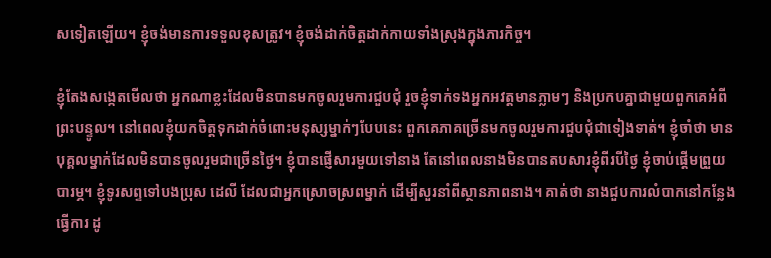សទៀតឡើយ។ ខ្ញុំចង់មានការទទួលខុសត្រូវ។ ខ្ញុំចង់ដាក់ចិត្តដាក់កាយទាំងស្រុងក្នុងភារកិច្ច។

ខ្ញុំតែងសង្កេតមើលថា អ្នកណាខ្លះដែលមិនបានមកចូលរួមការជួបជុំ រួចខ្ញុំទាក់ទងអ្នកអវត្តមានភ្លាមៗ និងប្រកបគ្នាជាមួយពួកគេអំពីព្រះបន្ទូល។ នៅពេលខ្ញុំយកចិត្តទុកដាក់ចំពោះមនុស្សម្នាក់ៗបែបនេះ ពួកគេភាគច្រើនមកចូលរួមការជួបជុំជាទៀងទាត់។ ខ្ញុំចាំថា មានបុគ្គលម្នាក់ដែលមិនបានចូលរួមជាច្រើនថ្ងៃ។ ខ្ញុំបានផ្ញើសារមួយទៅនាង តែនៅពេលនាងមិនបានតបសារខ្ញុំពីរបីថ្ងៃ ខ្ញុំចាប់ផ្ដើមព្រួយបារម្ភ។ ខ្ញុំទូរសព្ទទៅបងប្រុស ដេលី ដែលជាអ្នកស្រោចស្រពម្នាក់ ដើម្បីសួរនាំពីស្ថានភាពនាង។ គាត់ថា នាងជួបការលំបាកនៅកន្លែងធ្វើការ ដូ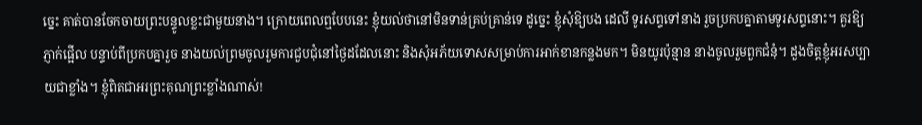ច្នេះ គាត់បានចែកចាយព្រះបន្ទូលខ្លះជាមួយនាង។ ក្រោយពេលឮបែបនេះ ខ្ញុំយល់ថានៅមិនទាន់គ្រប់គ្រាន់ទេ ដូច្នេះ ខ្ញុំសុំឱ្យបង ដេលី ទូរសព្ទទៅនាង រួចប្រកបគ្នាតាមទូរសព្ទនោះ។ គួរឱ្យភ្ញាក់ផ្អើល បន្ទាប់ពីប្រកបគ្នារួច នាងយល់ព្រមចូលរួមការជួបជុំនៅថ្ងៃដដែលនោះ និងសុំអភ័យទោសសម្រាប់ការអាក់ខានកន្លងមក។ មិនយូរប៉ុន្មាន នាងចូលរួមពួកជំនុំ។ ដួងចិត្តខ្ញុំអរសប្បាយជាខ្លាំង។ ខ្ញុំពិតជាអរព្រះគុណព្រះខ្លាំងណាស់!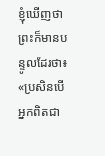ខ្ញុំឃើញថា ព្រះក៏មានបន្ទូលដែរថា៖ «ប្រសិនបើអ្នកពិតជា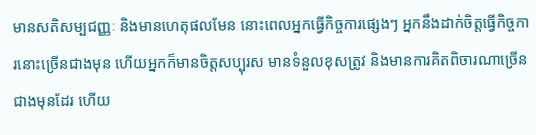មានសតិសម្បជញ្ញៈ និងមានហេតុផលមែន នោះពេលអ្នកធ្វើកិច្ចការផ្សេងៗ អ្នកនឹងដាក់ចិត្តធ្វើកិច្ចការនោះច្រើនជាងមុន ហើយអ្នកក៏មានចិត្តសប្បុរស មានទំនួលខុសត្រូវ និងមានការគិតពិចារណាច្រើនជាងមុនដែរ ហើយ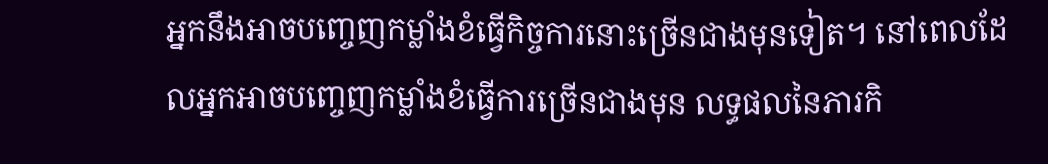អ្នកនឹងអាចបញ្ចេញកម្លាំងខំធ្វើកិច្ចការនោះច្រើនជាងមុនទៀត។ នៅពេលដែលអ្នកអាចបញ្ចេញកម្លាំងខំធ្វើការច្រើនជាងមុន លទ្ធផលនៃភារកិ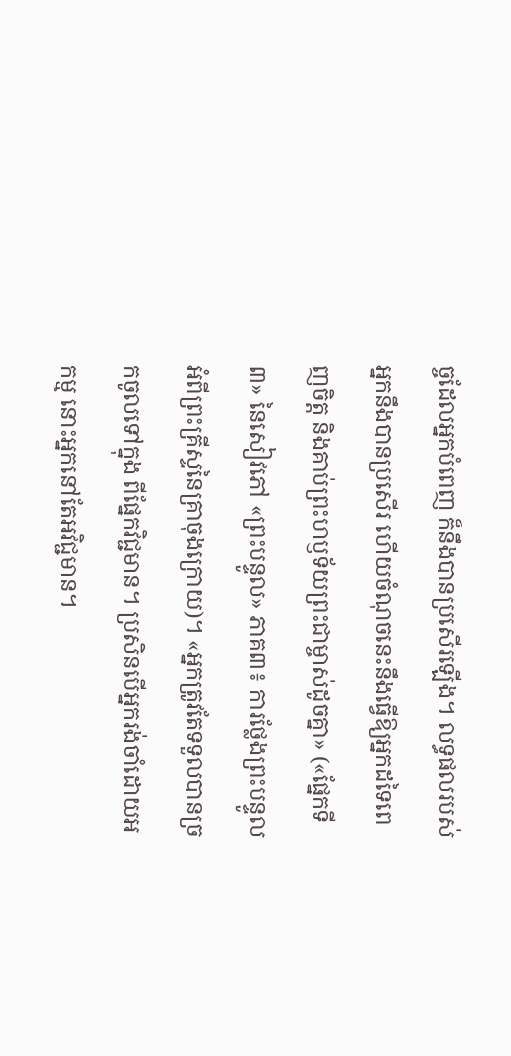ច្ចដែលអ្នកបំពេញ ក៏នឹងបានប្រសើរឡើង។ លទ្ធផលរបស់អ្នកនឹងបានប្រសើរ ហើយចំណុចនេះនឹងធ្វើឱ្យអ្នកដទៃពេញចិត្ត និងគាប់ព្រះហឫទ័យព្រះជាម្ចាស់ដូចគ្នា» («ផ្នែកទី៣» នៃសៀវភៅ «ព្រះបន្ទូល» ភាគ៣៖ ការថ្លែងព្រះបន្ទូលអំពីព្រះគ្រីស្ទនៃគ្រាចុងក្រោយ)។ «អ្នកត្រូវតែទទួលបានច្រកចូលទៅក្នុង ពីផ្នែកវិជ្ជមាន។ ប្រសិនបើអ្នករង់ចាំដោយអកម្ម នោះអ្នកនៅតែអវិជ្ជមាន។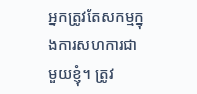អ្នកត្រូវតែសកម្មក្នុងការសហការជាមួយខ្ញុំ។ ត្រូវ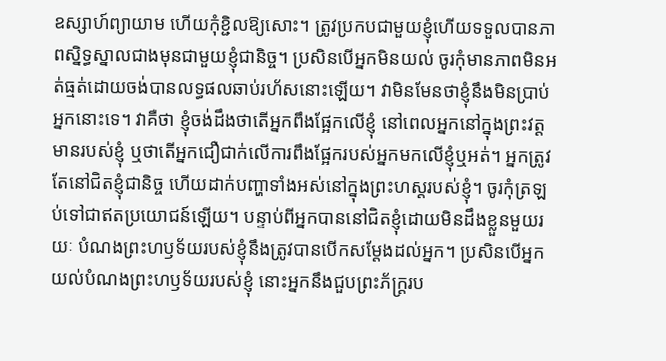ឧស្សាហ៍ព្យាយាម ហើយកុំខ្ជិលឱ្យសោះ។ ត្រូវប្រកបជាមួយខ្ញុំហើយទទួលបានភាពស្និទ្ធស្នាលជាងមុនជាមួយខ្ញុំជានិច្ច។ ប្រសិនបើអ្នកមិនយល់ ចូរកុំមានភាពមិនអត់ធ្មត់ដោយចង់បានលទ្ធផលឆាប់រហ័សនោះឡើយ។ វាមិនមែនថាខ្ញុំនឹងមិនប្រាប់អ្នកនោះទេ។ វាគឺថា ខ្ញុំចង់ដឹងថាតើអ្នកពឹងផ្អែកលើខ្ញុំ នៅពេលអ្នកនៅក្នុងព្រះវត្តមានរបស់ខ្ញុំ ឬថាតើអ្នកជឿជាក់លើការពឹងផ្អែករបស់អ្នកមកលើខ្ញុំឬអត់។ អ្នកត្រូវតែនៅជិតខ្ញុំជានិច្ច ហើយដាក់បញ្ហាទាំងអស់នៅក្នុងព្រះហស្ដរបស់ខ្ញុំ។ ចូរកុំត្រឡប់ទៅជាឥតប្រយោជន៍ឡើយ។ បន្ទាប់ពីអ្នកបាននៅជិតខ្ញុំដោយមិនដឹងខ្លួនមួយរយៈ បំណងព្រះហឫទ័យរបស់ខ្ញុំនឹងត្រូវបានបើកសម្ដែងដល់អ្នក។ ប្រសិនបើអ្នកយល់បំណងព្រះហឫទ័យរបស់ខ្ញុំ នោះអ្នកនឹងជួបព្រះភ័ក្រ្ដរប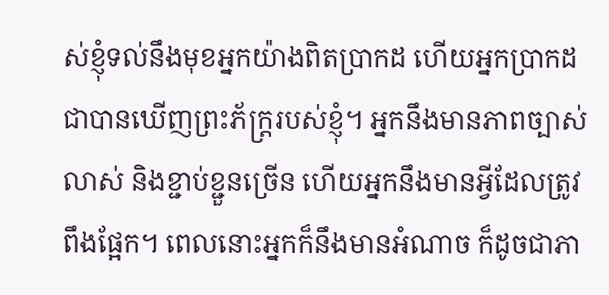ស់ខ្ញុំទល់នឹងមុខអ្នកយ៉ាងពិតប្រាកដ ហើយអ្នកប្រាកដជាបានឃើញព្រះភ័ក្រ្ដរបស់ខ្ញុំ។ អ្នកនឹងមានភាពច្បាស់លាស់ និងខ្ជាប់ខ្ជួនច្រើន ហើយអ្នកនឹងមានអ្វីដែលត្រូវពឹងផ្អែក។ ពេលនោះអ្នកក៏នឹងមានអំណាច ក៏ដូចជាភា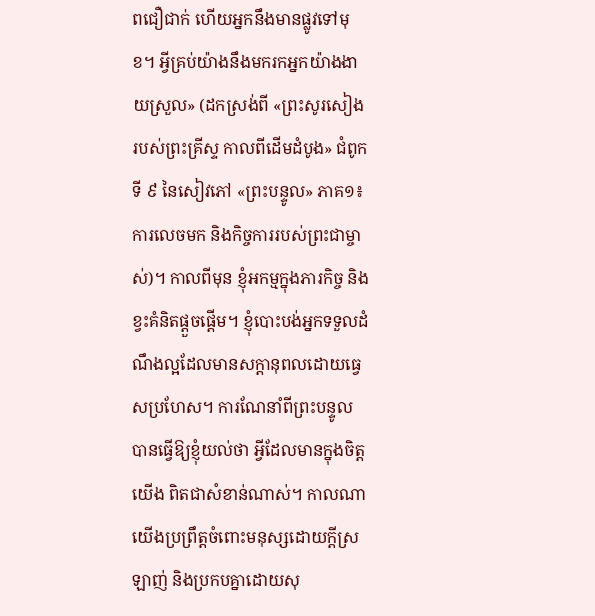ពជឿជាក់ ហើយអ្នកនឹងមានផ្លូវទៅមុខ។ អ្វីគ្រប់យ៉ាងនឹងមករកអ្នកយ៉ាងងាយស្រួល» (ដកស្រង់ពី «ព្រះសូរសៀងរបស់ព្រះគ្រីស្ទ កាលពីដើមដំបូង» ជំពូកទី ៩ នៃសៀវភៅ «ព្រះបន្ទូល» ភាគ១៖ ការលេចមក និងកិច្ចការរបស់ព្រះជាម្ចាស់)។ កាលពីមុន ខ្ញុំអកម្មក្នុងភារកិច្ច និងខ្វះគំនិតផ្ដួចផ្ដើម។ ខ្ញុំបោះបង់អ្នកទទួលដំណឹងល្អដែលមានសក្ដានុពលដោយធ្វេសប្រហែស។ ការណែនាំពីព្រះបន្ទូល បានធ្វើឱ្យខ្ញុំយល់ថា អ្វីដែលមានក្នុងចិត្តយើង ពិតជាសំខាន់ណាស់។ កាលណាយើងប្រព្រឹត្តចំពោះមនុស្សដោយក្ដីស្រឡាញ់ និងប្រកបគ្នាដោយសុ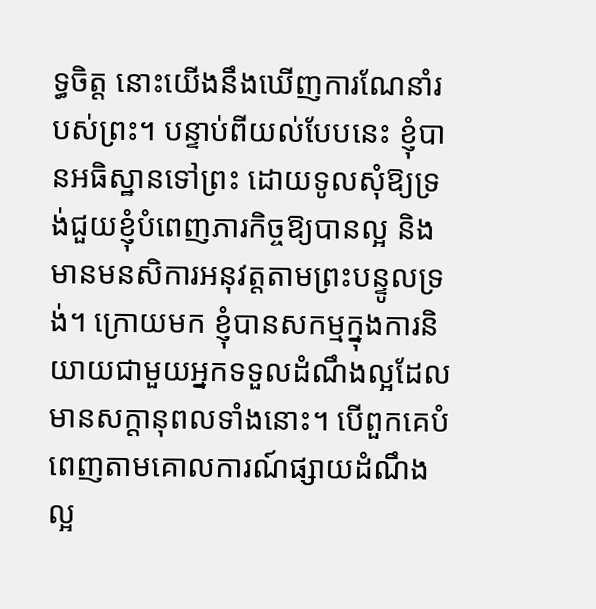ទ្ធចិត្ត នោះយើងនឹងឃើញការណែនាំរបស់ព្រះ។ បន្ទាប់ពីយល់បែបនេះ ខ្ញុំបានអធិស្ឋានទៅព្រះ ដោយទូលសុំឱ្យទ្រង់ជួយខ្ញុំបំពេញភារកិច្ចឱ្យបានល្អ និងមានមនសិការអនុវត្តតាមព្រះបន្ទូលទ្រង់។ ក្រោយមក ខ្ញុំបានសកម្មក្នុងការនិយាយជាមួយអ្នកទទួលដំណឹងល្អដែលមានសក្ដានុពលទាំងនោះ។ បើពួកគេបំពេញតាមគោលការណ៍ផ្សាយដំណឹងល្អ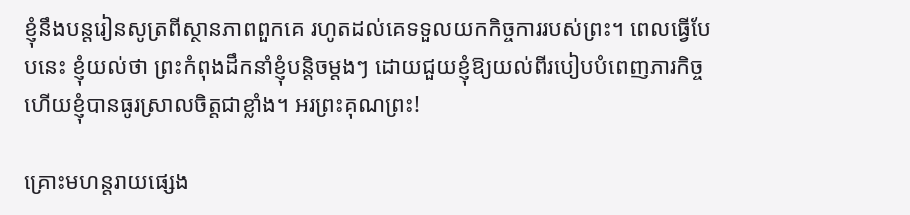ខ្ញុំនឹងបន្តរៀនសូត្រពីស្ថានភាពពួកគេ រហូតដល់គេទទួលយកកិច្ចការរបស់ព្រះ។ ពេលធ្វើបែបនេះ ខ្ញុំយល់ថា ព្រះកំពុងដឹកនាំខ្ញុំបន្តិចម្ដងៗ ដោយជួយខ្ញុំឱ្យយល់ពីរបៀបបំពេញភារកិច្ច ហើយខ្ញុំបានធូរស្រាលចិត្តជាខ្លាំង។ អរព្រះគុណព្រះ!

គ្រោះមហន្តរាយផ្សេង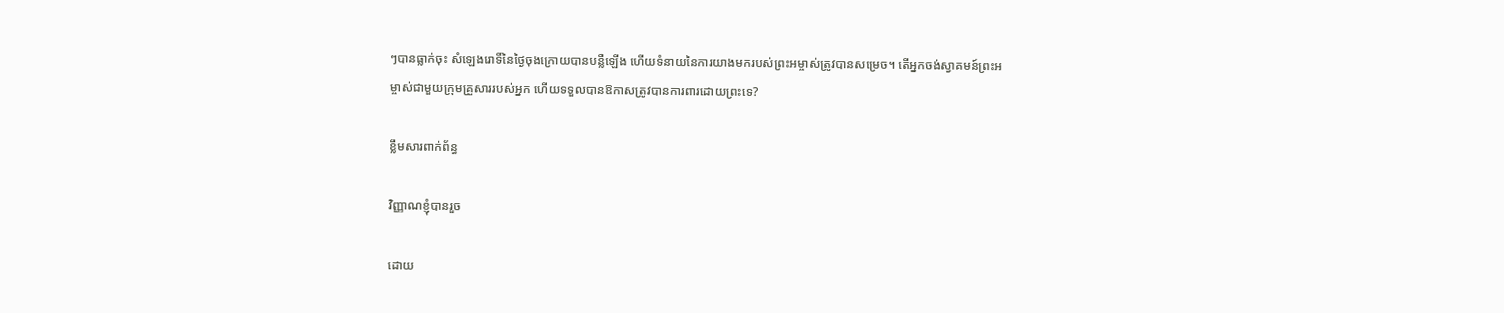ៗបានធ្លាក់ចុះ សំឡេងរោទិ៍នៃថ្ងៃចុងក្រោយបានបន្លឺឡើង ហើយទំនាយនៃការយាងមករបស់ព្រះអម្ចាស់ត្រូវបានសម្រេច។ តើអ្នកចង់ស្វាគមន៍ព្រះអម្ចាស់ជាមួយក្រុមគ្រួសាររបស់អ្នក ហើយទទួលបានឱកាសត្រូវបានការពារដោយព្រះទេ?

ខ្លឹមសារពាក់ព័ន្ធ

វិញ្ញាណខ្ញុំបានរួច

ដោយ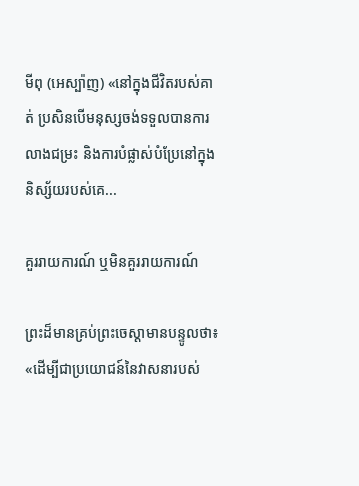មីពុ (អេស្ប៉ាញ) «នៅក្នុងជីវិតរបស់គាត់ ប្រសិនបើមនុស្សចង់ទទួលបានការលាងជម្រះ និងការបំផ្លាស់បំប្រែនៅក្នុងនិស្ស័យរបស់គេ...

គួររាយការណ៍ ឬមិនគួររាយការណ៍

ព្រះដ៏មានគ្រប់ព្រះចេស្ដាមានបន្ទូលថា៖ «ដើម្បីជាប្រយោជន៍នៃវាសនារបស់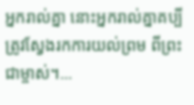អ្នករាល់គ្នា នោះអ្នករាល់គ្នាគប្បីត្រូវស្វែងរកការយល់ព្រម ពីព្រះជាម្ចាស់។...